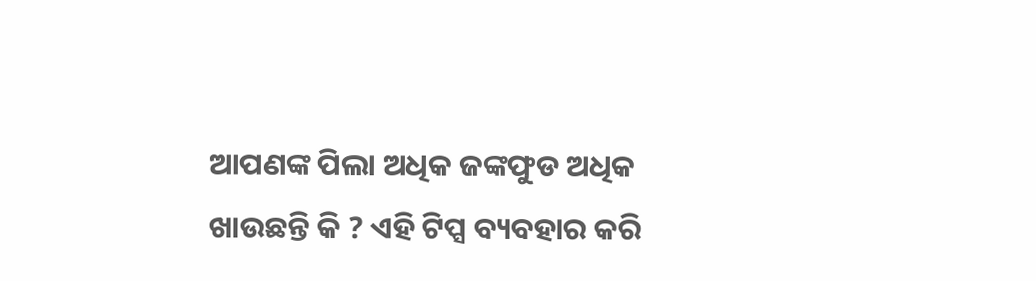ଆପଣଙ୍କ ପିଲା ଅଧିକ ଜଙ୍କଫୁଡ ଅଧିକ ଖାଉଛନ୍ତି କି ? ଏହି ଟିପ୍ସ ବ୍ୟବହାର କରି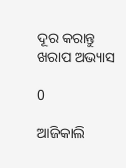ଦୂର କରାନ୍ତୁ ଖରାପ ଅଭ୍ୟାସ

0

ଆଜିକାଲି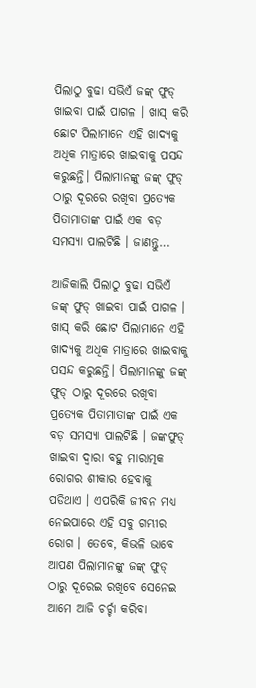ପିଲାଠୁ ବୁଢା ସଭିଏଁ ଜଙ୍କ୍ ଫୁଡ୍ ଖାଇବା ପାଇଁ ପାଗଳ । ଖାସ୍ କରି ଛୋଟ ପିଲାମାନେ ଏହି ଖାଦ୍ୟକୁ ଅଧିକ ମାତ୍ରାରେ ଖାଇବାକୁ ପସନ୍ଦ କରୁଛନ୍ତି। ପିଲାମାନଙ୍କୁ ଜଙ୍କ୍ ଫୁଡ୍ ଠାରୁ ଦୂରରେ ରଖିବା ପ୍ରତ୍ୟେକ ପିତାମାତାଙ୍କ ପାଇଁ ଏକ ବଡ଼ ସମସ୍ୟା ପାଲଟିଛି । ଜାଣନ୍ତୁ…

ଆଜିକାଲି ପିଲାଠୁ ବୁଢା ସଭିଏଁ ଜଙ୍କ୍ ଫୁଡ୍ ଖାଇବା ପାଇଁ ପାଗଳ । ଖାସ୍ କରି ଛୋଟ ପିଲାମାନେ ଏହି ଖାଦ୍ୟକୁ ଅଧିକ ମାତ୍ରାରେ ଖାଇବାକୁ ପସନ୍ଦ କରୁଛନ୍ତି। ପିଲାମାନଙ୍କୁ ଜଙ୍କ୍ ଫୁଡ୍ ଠାରୁ ଦୂରରେ ରଖିବା ପ୍ରତ୍ୟେକ ପିତାମାତାଙ୍କ ପାଇଁ ଏକ ବଡ଼ ସମସ୍ୟା ପାଲଟିଛି । ଜଙ୍କଫୁଡ୍ ଖାଇବା ଦ୍ବାରା ବହୁ ମାରାତ୍ମକ ରୋଗର ଶୀକାର ହେବାକୁ ପଡିଥାଏ । ଏପରିକି ଜୀବନ ମଧ୍ୟ ନେଇପାରେ ଏହି ସବୁ ଗମ୍ଭୀର ରୋଗ । ତେବେ, କିଭଳି ଭାବେ ଆପଣ ପିଲାମାନଙ୍କୁ ଜଙ୍କ୍ ଫୁଡ୍ ଠାରୁ ଦୂରେଇ ରଖିବେ ସେନେଇ ଆମେ ଆଜି ଚର୍ଚ୍ଚା କରିବା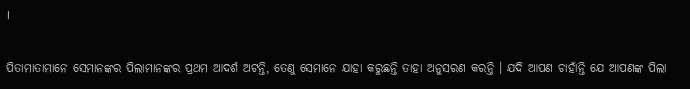।

ପିତାମାତାମାନେ ସେମାନଙ୍କର ପିଲାମାନଙ୍କର ପ୍ରଥମ ଆଦର୍ଶ ଅଟନ୍ତି, ତେଣୁ ସେମାନେ ଯାହା କରୁଛନ୍ତି ତାହା ଅନୁସରଣ କରନ୍ତି । ଯଦି ଆପଣ ଚାହାଁନ୍ତି ଯେ ଆପଣଙ୍କ ପିଲା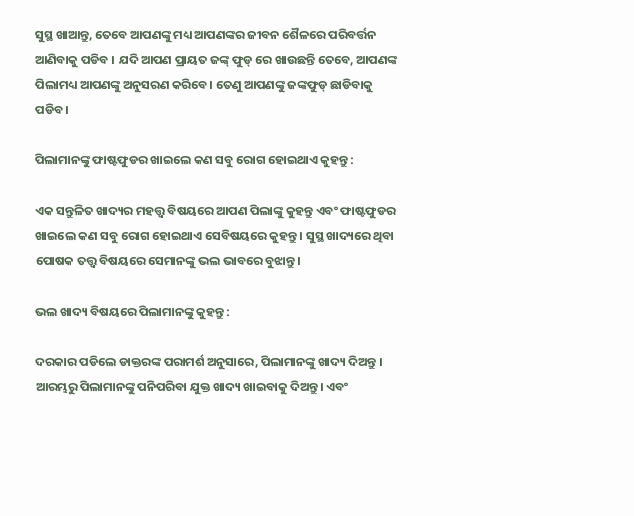ସୁସ୍ଥ ଖାଆନ୍ତୁ, ତେବେ ଆପଣଙ୍କୁ ମଧ୍ୟ ଆପଣଙ୍କର ଜୀବନ ଶୈଳରେ ପରିବର୍ତ୍ତନ ଆଣିବାକୁ ପଡିବ । ଯଦି ଆପଣ ପ୍ରାୟତ ଜଙ୍କ୍ ଫୁଡ୍ ରେ ଖାଉଛନ୍ତି ତେବେ, ଆପଣଙ୍କ ପିଲାମଧ୍ୟ ଆପଣଙ୍କୁ ଅନୁସରଣ କରିବେ। ତେଣୁ ଆପଣଙ୍କୁ ଜଙ୍କଫୁଡ୍ ଛାଡିବାକୁ ପଡିବ।

ପିଲାମାନଙ୍କୁ ଫାଷ୍ଟଫୁଡର ଖାଇଲେ କଣ ସବୁ ରୋଗ ହୋଇଥାଏ କୁହନ୍ତୁ :

ଏକ ସନ୍ତୁଳିତ ଖାଦ୍ୟର ମହତ୍ତ୍ବ ବିଷୟରେ ଆପଣ ପିଲାଙ୍କୁ କୁହନ୍ତୁ ଏବଂ ଫାଷ୍ଟଫୁଡର ଖାଇଲେ କଣ ସବୁ ରୋଗ ହୋଇଥାଏ ସେବିଷୟରେ କୁହନ୍ତୁ । ସୁସ୍ଥ ଖାଦ୍ୟରେ ଥିବା ପୋଷକ ତତ୍ତ୍ୱ ବିଷୟରେ ସେମାନଙ୍କୁ ଭଲ ଭାବରେ ବୁଝାନ୍ତୁ।

ଭଲ ଖାଦ୍ୟ ବିଷୟରେ ପିଲାମାନଙ୍କୁ କୁହନ୍ତୁ :

ଦରକାର ପଡିଲେ ଡାକ୍ତରଙ୍କ ପରାମର୍ଶ ଅନୁସାରେ, ପିଲାମାନଙ୍କୁ ଖାଦ୍ୟ ଦିଅନ୍ତୁ । ଆରମ୍ଭରୁ ପିଲାମାନଙ୍କୁ ପନିପରିବା ଯୁକ୍ତ ଖାଦ୍ୟ ଖାଇବାକୁ ଦିଅନ୍ତୁ। ଏବଂ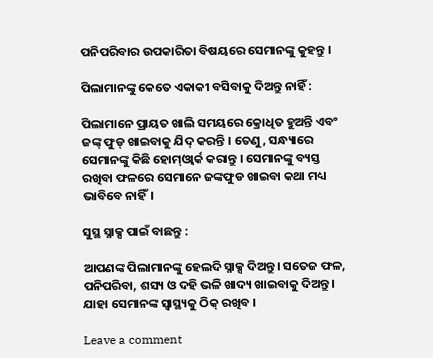ପନିପରିବାର ଉପକାରିତା ବିଷୟରେ ସେମାନଙ୍କୁ କୁହନ୍ତୁ ।

ପିଲାମାନଙ୍କୁ କେତେ ଏକାକୀ ବସିବାକୁ ଦିଅନ୍ତୁ ନାହିଁ :

ପିଲାମାନେ ପ୍ରାୟତ ଖାଲି ସମୟରେ କ୍ରୋଧିତ ହୁଅନ୍ତି ଏବଂ ଜଙ୍କ୍ ଫୁଡ୍ ଖାଇବାକୁ ଯିଦ୍ କରନ୍ତି । ତେଣୁ, ସନ୍ଧ୍ୟାରେ ସେମାନଙ୍କୁ କିଛି ହୋମ୍ଓ୍ବାର୍କ କରାନ୍ତୁ । ସେମାନଙ୍କୁ ବ୍ୟସ୍ତ ରଖିବା ଫଳରେ ସେମାନେ ଜଙ୍କଫୁଡ ଖାଇବା କଥା ମଧ୍ୟ ଭାବିବେ ନାହିଁ।

ସୁସ୍ଥ ସ୍ନାକ୍ସ ପାଇଁ ବାଛନ୍ତୁ :

ଆପଣଙ୍କ ପିଲାମାନଙ୍କୁ ହେଲଦି ସ୍ନାକ୍ସ ଦିଅନ୍ତୁ। ସତେଜ ଫଳ, ପନିପରିବା, ଶସ୍ୟ ଓ ଦହି ଭଳି ଖାଦ୍ୟ ଖାଇବାକୁ ଦିଅନ୍ତୁ। ଯାହା ସେମାନଙ୍କ ସ୍ବାସ୍ଥ୍ୟକୁ ଠିକ୍ ରଖିବ ।

Leave a comment